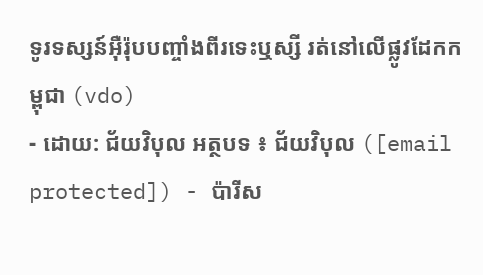ទូរទស្សន៍អ៊ឺរ៉ុបបញ្ចាំងពីរទេះឬស្សី រត់នៅលើផ្លូវដែកកម្ពុជា (vdo)
- ដោយ: ជ័យវិបុល អត្ថបទ ៖ ជ័យវិបុល ([email protected]) - ប៉ារីស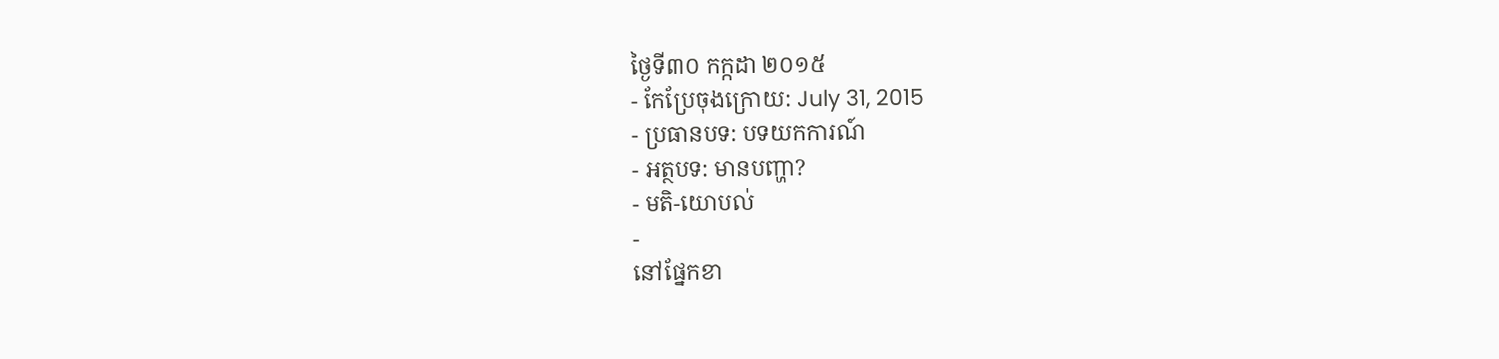ថ្ងៃទី៣០ កក្កដា ២០១៥
- កែប្រែចុងក្រោយ: July 31, 2015
- ប្រធានបទ: បទយកការណ៍
- អត្ថបទ: មានបញ្ហា?
- មតិ-យោបល់
-
នៅផ្នែកខា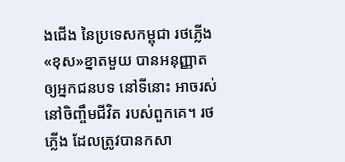ងជើង នៃប្រទេសកម្ពុជា រថភ្លើង«ខុស»ខ្នាតមួយ បានអនុញ្ញាតឲ្យអ្នកជនបទ នៅទីនោះ អាចរស់នៅចិញ្ចឹមជីវិត របស់ពួកគេ។ រថភ្លើង ដែលត្រូវបានកសា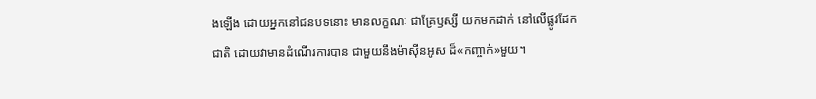ងឡើង ដោយអ្នកនៅជនបទនោះ មានលក្ខណៈ ជាគ្រែឫស្សី យកមកដាក់ នៅលើផ្លូវដែកជាតិ ដោយវាមានដំណើរការបាន ជាមួយនឹងម៉ាស៊ីនអូស ដ៏«កញ្ចាក់»មួយ។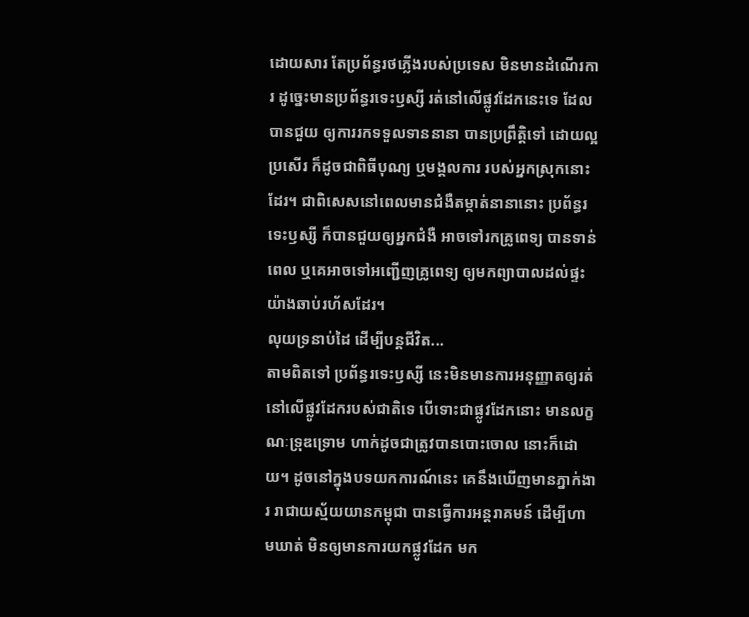ដោយសារ តែប្រព័ន្ធរថភ្លើងរបស់ប្រទេស មិនមានដំណើរការ ដូច្នេះមានប្រព័ន្ធរទេះឫស្សី រត់នៅលើផ្លូវដែកនេះទេ ដែលបានជួយ ឲ្យការរកទទួលទាននានា បានប្រព្រឹត្តិទៅ ដោយល្អប្រសើរ ក៏ដូចជាពិធីបុណ្យ ឬមង្គលការ របស់អ្នកស្រុកនោះដែរ។ ជាពិសេសនៅពេលមានជំងឺតម្កាត់នានានោះ ប្រព័ន្ធរទេះឫស្សី ក៏បានជួយឲ្យអ្នកជំងឺ អាចទៅរកគ្រូពេទ្យ បានទាន់ពេល ឬគេអាចទៅអញ្ជើញគ្រូពេទ្យ ឲ្យមកព្យាបាលដល់ផ្ទះ យ៉ាងឆាប់រហ័សដែរ។
លុយទ្រនាប់ដៃ ដើម្បីបន្តជីវិត...
តាមពិតទៅ ប្រព័ន្ធរទេះឫស្សី នេះមិនមានការអនុញ្ញាតឲ្យរត់ នៅលើផ្លូវដែករបស់ជាតិទេ បើទោះជាផ្លូវដែកនោះ មានលក្ខណៈទ្រុឌទ្រោម ហាក់ដូចជាត្រូវបានបោះចោល នោះក៏ដោយ។ ដូចនៅក្នុងបទយកការណ៍នេះ គេនឹងឃើញមានភ្នាក់ងារ រាជាយស្ម័យយានកម្ពុជា បានធ្វើការអន្តរាគមន៍ ដើម្បីហាមឃាត់ មិនឲ្យមានការយកផ្លូវដែក មក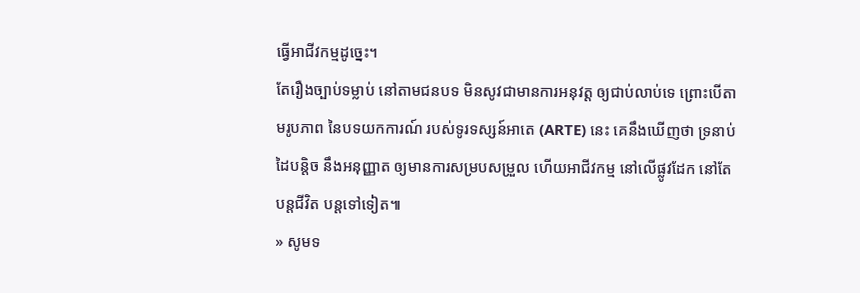ធ្វើអាជីវកម្មដូច្នេះ។
តែរឿងច្បាប់ទម្លាប់ នៅតាមជនបទ មិនសូវជាមានការអនុវត្ត ឲ្យជាប់លាប់ទេ ព្រោះបើតាមរូបភាព នៃបទយកការណ៍ របស់ទូរទស្សន៍អាតេ (ARTE) នេះ គេនឹងឃើញថា ទ្រនាប់ដៃបន្តិច នឹងអនុញ្ញាត ឲ្យមានការសម្របសម្រួល ហើយអាជីវកម្ម នៅលើផ្លូវដែក នៅតែបន្តជីវិត បន្តទៅទៀត៕
» សូមទ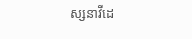ស្សនាវីដេ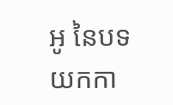អូ នៃបទយកកា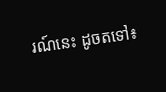រណ៍នេះ ដូចតទៅ៖